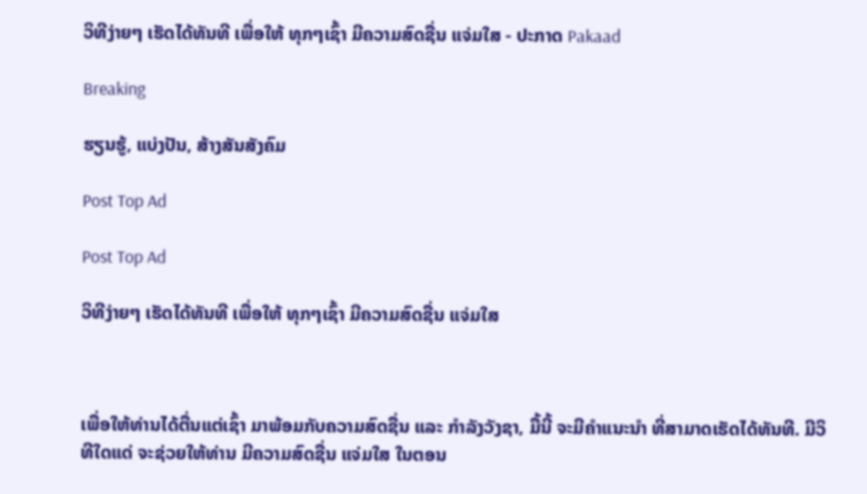ວິທີງ່າຍໆ ເຮັດໄດ້ທັນທີ ເພື່ອໃຫ້ ທຸກໆເຊົ້າ ມີຄວາມສົດຊື່ນ ແຈ່ມໃສ - ປະກາດ Pakaad

Breaking

ຮຽນຮູ້, ແບ່ງປັນ, ສ້າງສັນສັງຄົມ

Post Top Ad

Post Top Ad

ວິທີງ່າຍໆ ເຮັດໄດ້ທັນທີ ເພື່ອໃຫ້ ທຸກໆເຊົ້າ ມີຄວາມສົດຊື່ນ ແຈ່ມໃສ



ເພື່ອໃຫ້ທ່ານໄດ້ຕື່ນແຕ່ເຊົ້າ ມາພ້ອມກັບຄວາມສົດຊື່ນ ແລະ ກໍາລັງວັງຊາ, ມື້ນີ້ ຈະມີຄໍາແນະນໍາ ທີ່ສາມາດເຮັດໄດ້ທັນທີ. ມີວິທີໃດແດ່ ຈະຊ່ວຍໃຫ້ທ່ານ ມີຄວາມສົດຊື່ນ ແຈ່ມໃສ ໃນຕອນ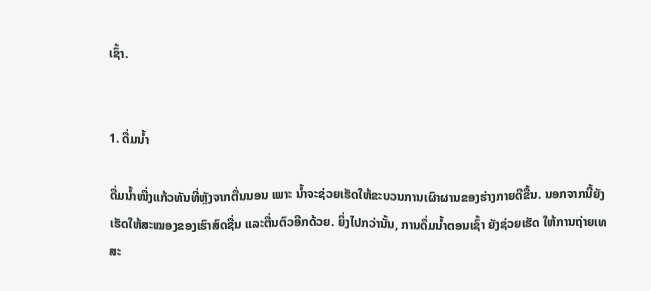ເຊົ້າ.


1. ດື່ມນໍ້າ

ດື່ມນໍ້າໜື່ງແກ້ວທັນທີ່ຫຼັງຈາກຕື່ນນອນ ເພາະ ນໍ້າຈະຊ່ວຍເຮັດໃຫ້ຂະບວນການເຜົາຜານຂອງຮ່າງກາຍດີຂື້ນ. ນອກຈາກນີ້ຍັງເຮັດໃຫ້ສະໝອງຂອງເຮົາສົດຊື່ນ ແລະຕື່ນຕົວອີກດ້ວຍ. ຍິ່ງໄປກວ່ານັ້ນ, ການດຶ່ມນໍ້າຕອນເຊົ້າ ຍັງຊ່ວຍເຮັດ ໃຫ້ການຖ່າຍເທສະ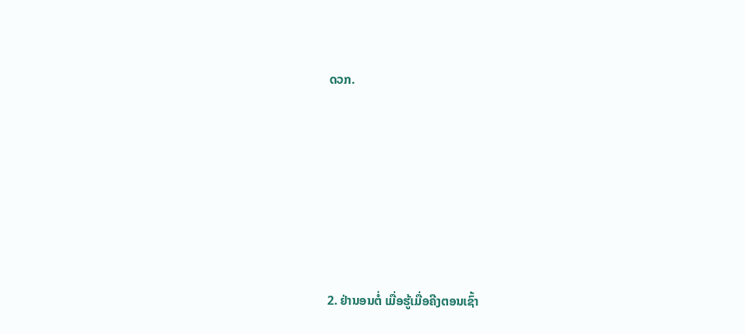ດວກ.






2. ຢ່ານອນຕໍ່ ເມື່ອຮູ້ເມື່ອຄີງຕອນເຊົ້າ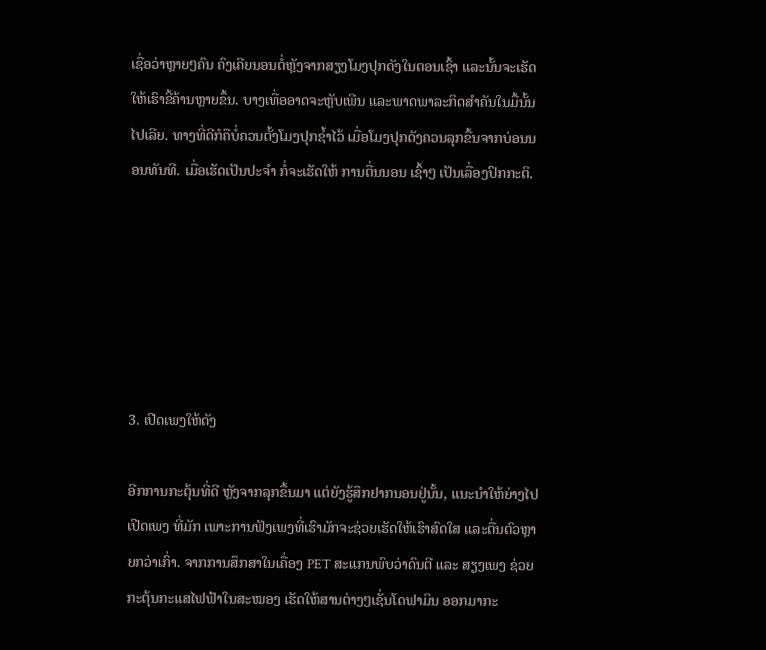ເຊື່ອວ່າຫຼາຍໆຄົນ ຄົງເຄີຍນອນຕໍ່ຫຼັງຈາກສຽງໂມງປຸກດັງໃນຕອນເຊົ້າ ແລະນັ້ນຈະເຮັດໃຫ້ເຮົາຂີ້ຄ້ານຫຼາຍຂຶ້ນ. ບາງເທື່ອອາດຈະຫຼັບເພີນ ແລະພາດພາລະກິດສໍາຄັນໃນມື້ນັ້ນໄປເລີຍ. ທາງທີ່ດີກໍຄືບໍ່ຄວນຕັ້ງໂມງປຸກຊໍ້າໄວ້ ເມື່ອໂມງປຸກດັງຄວນລຸກຂື້ນຈາກບ່ອນນອນທັນທີ. ເມື່ອເຮັດເປັນປະຈໍາ ກໍ່ຈະເຮັດໃຫ້ ການຕື່ນນອນ ເຊົ້າໆ ເປັນເລື່ອງປົກກະຕິ.






3. ເປີດເພງໃຫ້ດັງ

ອີກການກະຕຸ້ນທີ່ດີ ຫຼັງຈາກລຸກຂື້ນມາ ແຕ່ຍັງຮູ້ສຶກຢາກນອນຢູ່ນັ້ນ, ແນະນໍາໃຫ້ຍ່າງໄປເປີດເພງ ທີ່ມັກ ເພາະການຟັງເພງທີ່ເຮົາມັກຈະຊ່ວຍເຮັດໃຫ້ເຮົາສົດໃສ ແລະຕື່ນຕົວຫຼາຍກວ່າເກົ່າ. ຈາກການສຶກສາໃນເຄື່ອງ PET ສະແກນພົບວ່າດົນຕີ ແລະ ສຽງເພງ ຊ່ວຍກະຕຸ້ນກະແສໄຟຟ້າໃນສະໝອງ ເຮັດໃຫ້ສານຕ່າງໆເຊັ່ນໂດຟາມິນ ອອກມາກະ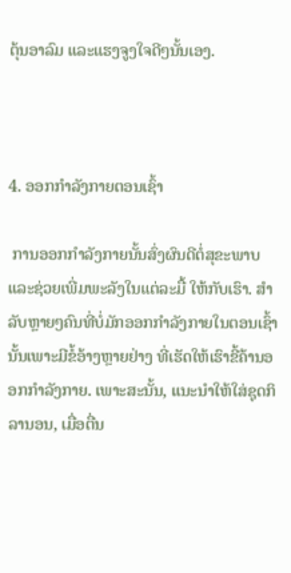ຕຸ້ນອາລົມ ແລະແຮງຈູງໃຈດີໆນັ້ນເອງ.



4. ອອກກໍາລັງກາຍຕອນເຊົ້າ

 ການອອກກໍາລັງກາຍນັ້ນສົ່ງຜົນດີຕໍ່ສຸຂະພາບ ແລະຊ່ວຍເພີ່ມພະລັງໃນແຕ່ລະມື້ ໃຫ້ກັບເຮົາ. ສໍາລັບຫຼາຍໆຄົນທີ່ບໍ່ມັກອອກກໍາລັງກາຍໃນຕອນເຊົ້ານັ້ນເພາະມີຂໍ້ອ້າງຫຼາຍຢ່າງ ທີ່ເຮັດໃຫ້ເຮົາຂີ້ຄ້ານອອກກໍາລັງກາຍ. ເພາະສະນັ້ນ, ແນະນໍາໃຫ້ໃສ່ຊຸດກິລານອນ, ເມື່ອຕື່ນ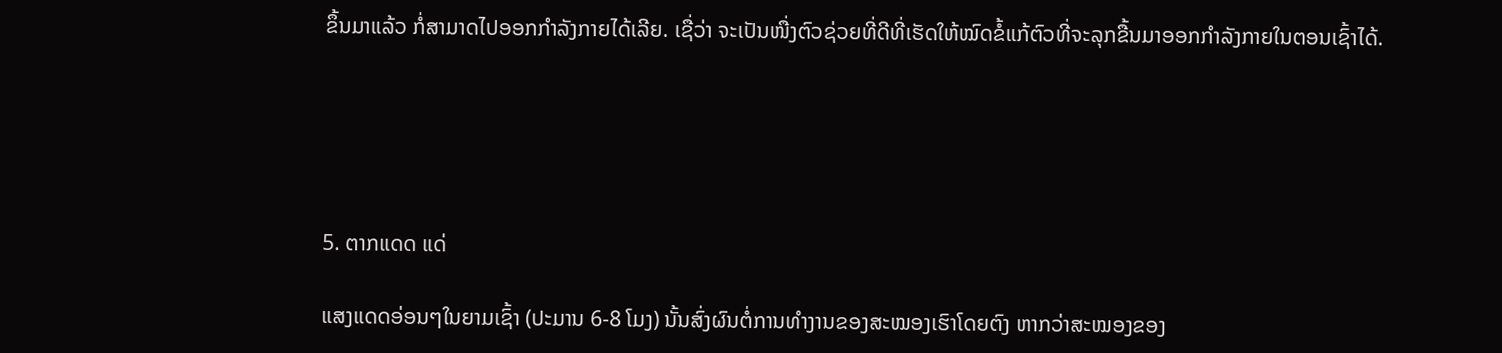ຂຶ້ນມາແລ້ວ ກໍ່ສາມາດໄປອອກກໍາລັງກາຍໄດ້ເລີຍ. ເຊື່ວ່າ ຈະເປັນໜື່ງຕົວຊ່ວຍທີ່ດີທີ່ເຮັດໃຫ້ໝົດຂໍ້ແກ້ຕົວທີ່ຈະລຸກຂື້ນມາອອກກໍາລັງກາຍໃນຕອນເຊົ້າໄດ້.





5. ຕາກແດດ ແດ່

ແສງແດດອ່ອນໆໃນຍາມເຊົ້າ (ປະມານ 6-8 ໂມງ) ນັ້ນສົ່ງຜົນຕໍ່ການທໍາງານຂອງສະໝອງເຮົາໂດຍຕົງ ຫາກວ່າສະໝອງຂອງ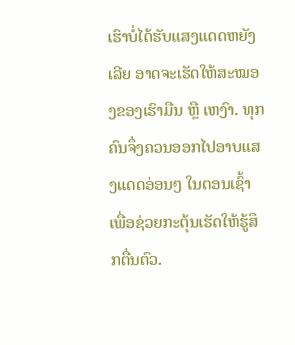ເຮົາບໍ່ໄດ້ຮັບແສງແດດຫຍັງເລີຍ ອາດຈະເຮັດໃຫ້ສະໝອງຂອງເຮົາມືນ ຫຼື ເຫງົາ. ທຸກຄົນຈຶ່ງຄວນອອກໄປອາບແສງແດດອ່ອນໆ ໃນຕອນເຊົ້າເພື່ອຊ່ວຍກະຕຸ້ນເຮັດໃຫ້ຮູ້ສຶກຕື່ນຕົວ.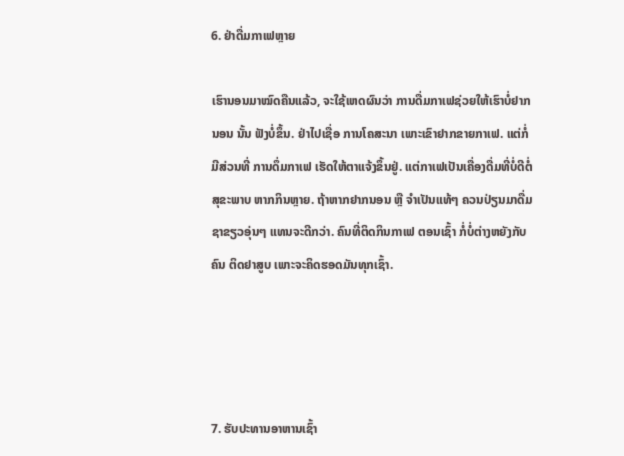6. ຢ່າດື່ມກາເຟຫຼາຍ

ເຮົານອນມາໝົດຄືນແລ້ວ, ຈະໃຊ້ເຫດຜົນວ່າ ການດື່ມກາເຟຊ່ວຍໃຫ້ເຮົາບໍ່ຢາກນອນ ນັ້ນ ຟັງບໍ່ຂຶ້ນ. ຢ່າໄປເຊື່ອ ການໂຄສະນາ ເພາະເຂົາຢາກຂາຍກາເຟ. ແຕ່ກໍ່ມີສ່ວນທີ່ ການດຶ່ມກາເຟ ເຮັດໃຫ້ຕາແຈ້ງຂຶ້ນຢູ່. ແຕ່ກາເຟເປັນເຄື່ອງດື່ມທີ່ບໍ່ດີຕໍ່ສຸຂະພາບ ຫາກກິນຫຼາຍ. ຖ້າຫາກຢາກນອນ ຫຼື ຈໍາເປັນແທ້ໆ ຄວນປ່ຽນມາດື່ມຊາຂຽວອຸ່ນໆ ແທນຈະດີກວ່າ. ຄົນທີ່ຕິດກິນກາເຟ ຕອນເຊົ້າ ກໍ່ບໍ່ຕ່າງຫຍັງກັບຄົນ ຕິດຢາສູບ ເພາະຈະຄິດຮອດມັນທຸກເຊົ້າ.




7. ຮັບປະທານອາຫານເຊົ້າ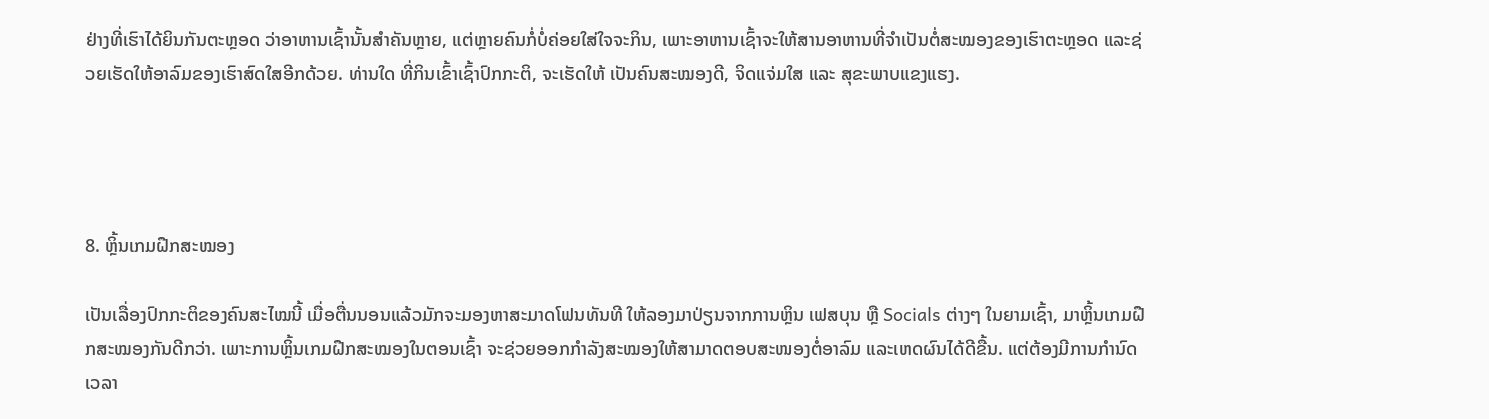ຢ່າງທີ່ເຮົາໄດ້ຍິນກັນຕະຫຼອດ ວ່າອາຫານເຊົ້ານັ້ນສໍາຄັນຫຼາຍ, ແຕ່ຫຼາຍຄົນກໍ່ບໍ່ຄ່ອຍໃສ່ໃຈຈະກິນ, ເພາະອາຫານເຊົ້າຈະໃຫ້ສານອາຫານທີ່ຈໍາເປັນຕໍ່ສະໝອງຂອງເຮົາຕະຫຼອດ ແລະຊ່ວຍເຮັດໃຫ້ອາລົມຂອງເຮົາສົດໃສອີກດ້ວຍ. ທ່ານໃດ ທີ່ກິນເຂົ້າເຊົ້າປົກກະຕິ, ຈະເຮັດໃຫ້ ເປັນຄົນສະໝອງດີ, ຈິດແຈ່ມໃສ ແລະ ສຸຂະພາບແຂງແຮງ.




8. ຫຼິ້ນເກມຝືກສະໝອງ

ເປັນເລື່ອງປົກກະຕິຂອງຄົນສະໄໝນີ້ ເມື່ອຕື່ນນອນແລ້ວມັກຈະມອງຫາສະມາດໂຟນທັນທີ ໃຫ້ລອງມາປ່ຽນຈາກການຫຼິນ ເຟສບຸນ ຫຼື Socials ຕ່າງໆ ໃນຍາມເຊົ້າ, ມາຫຼິ້ນເກມຝືກສະໝອງກັນດີກວ່າ. ເພາະການຫຼິ້ນເກມຝືກສະໝອງໃນຕອນເຊົ້າ ຈະຊ່ວຍອອກກໍາລັງສະໝອງໃຫ້ສາມາດຕອບສະໜອງຕໍ່ອາລົມ ແລະເຫດຜົນໄດ້ດີຂື້ນ. ແຕ່ຕ້ອງມີການກໍານົດເວລາ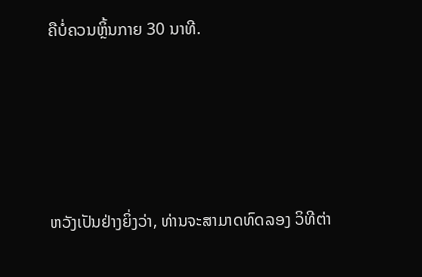ຄືບໍ່ຄວນຫຼິ້ນກາຍ 30 ນາທີ.





ຫວັງເປັນຢ່າງຍິ່ງວ່າ, ທ່ານຈະສາມາດທົດລອງ ວິທີຕ່າ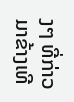ງໆ ທີ່ກ່າວມາຂ້າງເທີ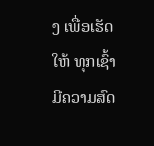ງ ເພື່ອເຮັດໃຫ້ ທຸກເຊົ້າມີຄວາມສົດ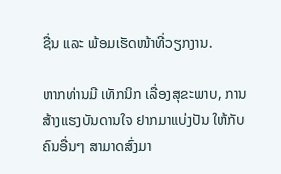ຊື່ນ ແລະ ພ້ອມເຮັດໜ້າທີ່ວຽກງານ.

ຫາກທ່ານມີ ເທັກນິກ ເລື່ອງສຸຂະພາບ, ການສ້າງແຮງບັນດານໃຈ ຢາກມາແບ່ງປັນ ໃຫ້ກັບຄົນອື່ນໆ ສາມາດສົ່ງມາ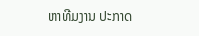ຫາທີມງານ ປະກາດ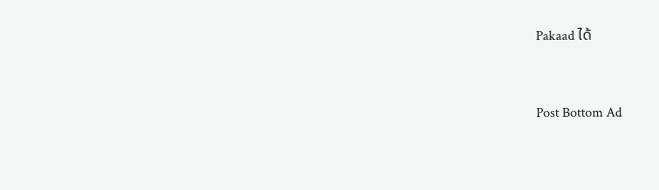Pakaad ໄດ້




Post Bottom Ad